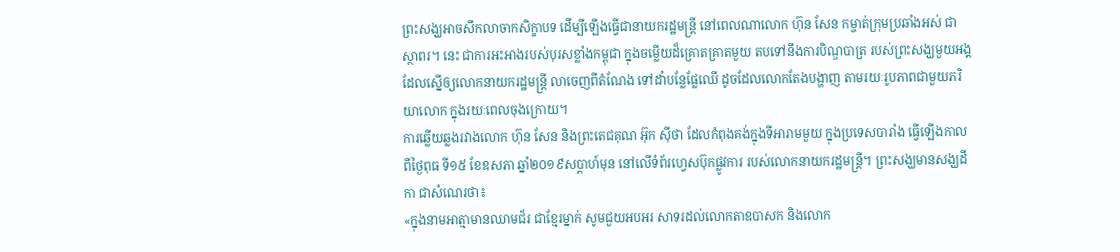ព្រះសង្ឃអាចសឹកលាចាកសិក្ខាបទ ដើម្បីឡើងធ្វើជានាយករដ្ឋមន្ត្រី នៅពេលណាលោក ហ៊ុន សែន កម្ចាត់ក្រុមប្រឆាំងអស់ ជាស្ថាពរ។ នេះ ជាការអះអាងរបស់បុរសខ្លាំងកម្ពុជា ក្នុងចម្លើយដ៏គ្រោតគ្រាតមួយ តបទៅនឹងការបិណ្ឌបាត្រ របស់ព្រះសង្ឃមួយអង្គ ដែលស្នើឲ្យលោកនាយករដ្ឋមន្ត្រី លាចេញពីតំណែង ទៅដាំបន្លែផ្លែឈើ ដូចដែលលោកតែងបង្ហាញ តាមរយៈរូបភាពជាមួយភរិយាលោក ក្នុងរយៈពេលចុងក្រោយ។
ការឆ្លើយឆ្លងរវាងលោក ហ៊ុន សែន និងព្រះតេជគុណ អ៊ុក ស៊ីថា ដែលកំពុងគង់ក្នុងទីអារាមមួយ ក្នុងប្រទេសបារាំង ធ្វើឡើងកាលពីថ្ងៃពុធ ទី១៥ ខែឧសភា ឆ្នាំ២០១៩សប្ដាហ៍មុន នៅលើទំព័រហ្វេសប៊ុកផ្លូវការ របស់លោកនាយករដ្ឋមន្ត្រី។ ព្រះសង្ឃមានសង្ឃដីកា ជាសំណេរថា៖
«ក្នុងនាមអាត្មាមានឈាមជ័រ ជាខ្មែរម្នាក់ សូមជួយអបអរ សាទរដល់លោកតាឧបាសក និងលោក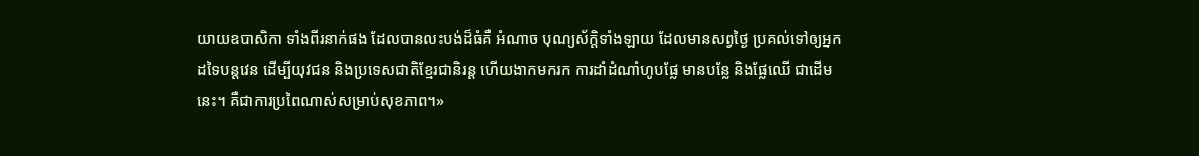យាយឧបាសិកា ទាំងពីរនាក់ផង ដែលបានលះបង់ដ៏ធំគឺ អំណាច បុណ្យស័ក្តិទាំងឡាយ ដែលមានសព្វថ្ងៃ ប្រគល់ទៅឲ្យអ្នកដទៃបន្តវេន ដើម្បីយុវជន និងប្រទេសជាតិខ្មែរជានិរន្ត ហើយងាកមករក ការដាំដំណាំហូបផ្លែ មានបន្លែ និងផ្លែឈើ ជាដើមនេះ។ គឺជាការប្រពៃណាស់សម្រាប់សុខភាព។»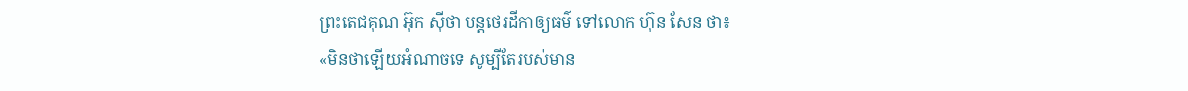ព្រះតេជគុណ អ៊ុក ស៊ីថា បន្តថេរដីកាឲ្យធម៌ ទៅលោក ហ៊ុន សែន ថា៖
«មិនថាឡើយអំណាចទេ សូម្បីតែរបស់មាន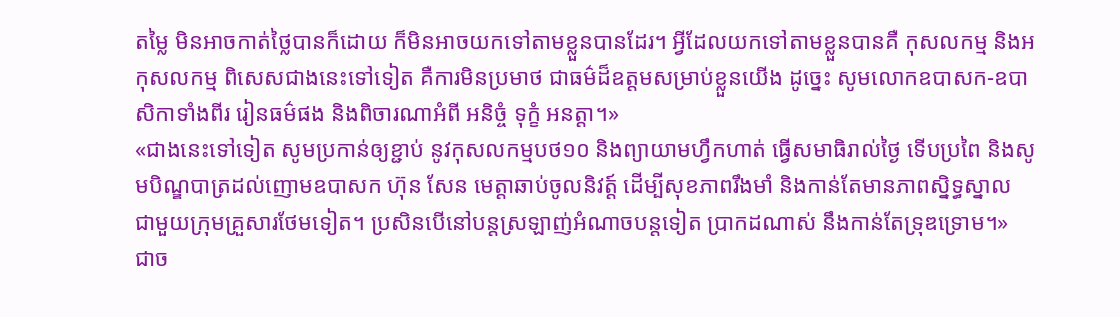តម្លៃ មិនអាចកាត់ថ្លៃបានក៏ដោយ ក៏មិនអាចយកទៅតាមខ្លួនបានដែរ។ អ្វីដែលយកទៅតាមខ្លួនបានគឺ កុសលកម្ម និងអកុសលកម្ម ពិសេសជាងនេះទៅទៀត គឺការមិនប្រមាថ ជាធម៌ដ៏ឧត្តមសម្រាប់ខ្លួនយើង ដូច្នេះ សូមលោកឧបាសក-ឧបាសិកាទាំងពីរ រៀនធម៌ផង និងពិចារណាអំពី អនិច្ចំ ទុក្ខំ អនត្តា។»
«ជាងនេះទៅទៀត សូមប្រកាន់ឲ្យខ្ជាប់ នូវកុសលកម្មបថ១០ និងព្យាយាមហ្វឹកហាត់ ធ្វើសមាធិរាល់ថ្ងៃ ទើបប្រពៃ និងសូមបិណ្ឌបាត្រដល់ញោមឧបាសក ហ៊ុន សែន មេត្តាឆាប់ចូលនិវត្ត៍ ដើម្បីសុខភាពរឹងមាំ និងកាន់តែមានភាពស្និទ្ធស្នាល ជាមួយក្រុមគ្រួសារថែមទៀត។ ប្រសិនបើនៅបន្តស្រឡាញ់អំណាចបន្តទៀត ប្រាកដណាស់ នឹងកាន់តែទ្រុឌទ្រោម។»
ជាច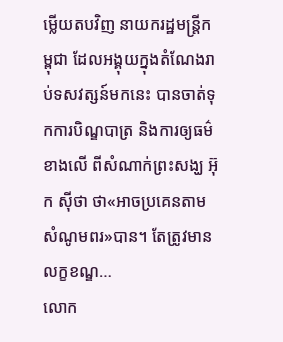ម្លើយតបវិញ នាយករដ្ឋមន្ត្រីកម្ពុជា ដែលអង្គុយក្នុងតំណែងរាប់ទសវត្សន៍មកនេះ បានចាត់ទុកការបិណ្ឌបាត្រ និងការឲ្យធម៌ខាងលើ ពីសំណាក់ព្រះសង្ឃ អ៊ុក ស៊ីថា ថា«អាចប្រគេនតាមសំណូមពរ»បាន។ តែត្រូវមានលក្ខខណ្ឌ…
លោក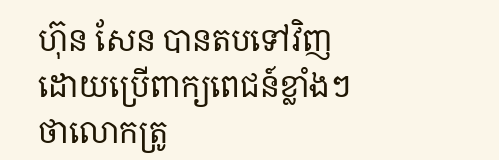ហ៊ុន សែន បានតបទៅវិញ ដោយប្រើពាក្យពេជន៍ខ្លាំងៗ ថាលោកត្រូ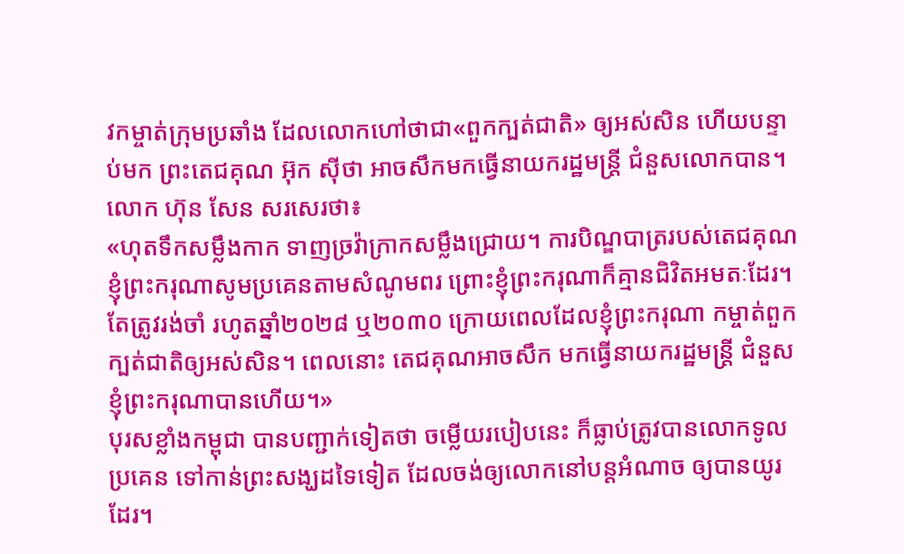វកម្ចាត់ក្រុមប្រឆាំង ដែលលោកហៅថាជា«ពួកក្បត់ជាតិ» ឲ្យអស់សិន ហើយបន្ទាប់មក ព្រះតេជគុណ អ៊ុក ស៊ីថា អាចសឹកមកធ្វើនាយករដ្ឋមន្ត្រី ជំនួសលោកបាន។
លោក ហ៊ុន សែន សរសេរថា៖
«ហុតទឹកសម្លឹងកាក ទាញច្រវ៉ាក្រាកសម្លឹងជ្រោយ។ ការបិណ្ឌបាត្ររបស់តេជគុណ ខ្ញុំព្រះករុណាសូមប្រគេនតាមសំណូមពរ ព្រោះខ្ញុំព្រះករុណាក៏គ្មានជិវិតអមតៈដែរ។ តែត្រូវរង់ចាំ រហូតឆ្នាំ២០២៨ ឬ២០៣០ ក្រោយពេលដែលខ្ញុំព្រះករុណា កម្ចាត់ពួកក្បត់ជាតិឲ្យអស់សិន។ ពេលនោះ តេជគុណអាចសឹក មកធ្វើនាយករដ្ឋមន្ត្រី ជំនួសខ្ញុំព្រះករុណាបានហើយ។»
បុរសខ្លាំងកម្ពុជា បានបញ្ជាក់ទៀតថា ចម្លើយរបៀបនេះ ក៏ធ្លាប់ត្រូវបានលោកទូលប្រគេន ទៅកាន់ព្រះសង្ឃដទៃទៀត ដែលចង់ឲ្យលោកនៅបន្តអំណាច ឲ្យបានយូរដែរ។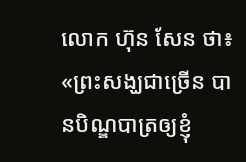លោក ហ៊ុន សែន ថា៖
«ព្រះសង្ឃជាច្រើន បានបិណ្ឌបាត្រឲ្យខ្ញុំ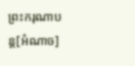ព្រះករុណាបន្ត[អំណាច]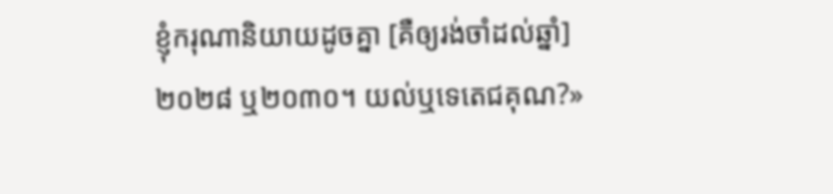ខ្ញុំករុណានិយាយដូចគ្នា [គឺឲ្យរង់ចាំដល់ឆ្នាំ] ២០២៨ ឬ២០៣០។ យល់ឬទេតេជគុណ?»